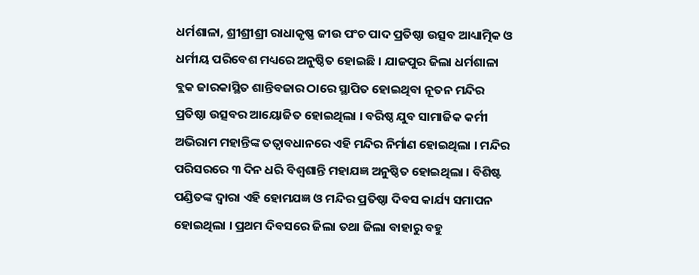ଧର୍ମଶାଳା, ଶ୍ରୀଶ୍ରୀଶ୍ରୀ ରାଧାକୃଷ୍ଣ ଜୀଉ ପଂଚ ପାଦ ପ୍ରତିଷ୍ଠା ଉତ୍ସବ ଆଧ୍ୟାତ୍ମିକ ଓ ଧର୍ମୀୟ ପରିବେଶ ମଧ୍ୟରେ ଅନୁଷ୍ଠିତ ହୋଇଛି । ଯାଜପୁର ଜିଲା ଧର୍ମଶାଳା ବ୍ଲକ ଜାରକାସ୍ଥିତ ଶାନ୍ତିବଜାର ଠାରେ ସ୍ଥାପିତ ହୋଇଥିବା ନୂତନ ମନ୍ଦିର ପ୍ରତିଷ୍ଠା ଉତ୍ସବର ଆୟୋଜିତ ହୋଇଥିଲା । ବରିଷ୍ଠ ଯୁବ ସାମାଜିକ କର୍ମୀ ଅଭିରାମ ମହାନ୍ତିଙ୍କ ତତ୍ଵାବଧାନରେ ଏହି ମନ୍ଦିର ନିର୍ମାଣ ହୋଇଥିଲା । ମନ୍ଦିର ପରିସରରେ ୩ ଦିନ ଧରି ବିଶ୍ଵଶାନ୍ତି ମହାଯଜ୍ଞ ଅନୁଷ୍ଠିତ ହୋଇଥିଲା । ବିଶିଷ୍ଟ ପଣ୍ଡିତଙ୍କ ଦ୍ଵାରା ଏହି ହୋମଯଜ୍ଞ ଓ ମନ୍ଦିର ପ୍ରତିଷ୍ଠା ଦିବସ କାର୍ଯ୍ୟ ସମାପନ ହୋଇଥିଲା । ପ୍ରଥମ ଦିବସରେ ଜିଲା ତଥା ଜିଲା ବାହାରୁ ବହୁ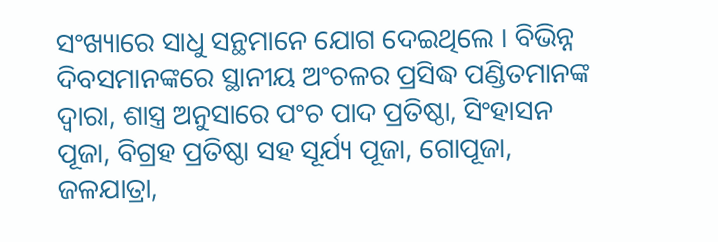ସଂଖ୍ୟାରେ ସାଧୁ ସନ୍ଥମାନେ ଯୋଗ ଦେଇଥିଲେ । ବିଭିନ୍ନ ଦିବସମାନଙ୍କରେ ସ୍ଥାନୀୟ ଅଂଚଳର ପ୍ରସିଦ୍ଧ ପଣ୍ଡିତମାନଙ୍କ ଦ୍ଵାରା, ଶାସ୍ତ୍ର ଅନୁସାରେ ପଂଚ ପାଦ ପ୍ରତିଷ୍ଠା, ସିଂହାସନ ପୂଜା, ବିଗ୍ରହ ପ୍ରତିଷ୍ଠା ସହ ସୂର୍ଯ୍ୟ ପୂଜା, ଗୋପୂଜା, ଜଳଯାତ୍ରା,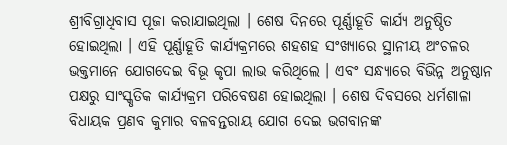ଶ୍ରୀବିଗ୍ରାଧିବାସ ପୂଜା କରାଯାଇଥିଲା । ଶେଷ ଦିନରେ ପୂର୍ଣ୍ଣାହୂତି କାର୍ଯ୍ୟ ଅନୁଷ୍ଠିତ ହୋଇଥିଲା । ଏହି ପୂର୍ଣ୍ଣାହୂତି କାର୍ଯ୍ୟକ୍ରମରେ ଶହଶହ ସଂଖ୍ୟାରେ ସ୍ଥାନୀୟ ଅଂଚଳର ଭକ୍ତମାନେ ଯୋଗଦେଇ ବିଭୂ କୃପା ଲାଭ କରିଥିଲେ । ଏବଂ ସନ୍ଧ୍ୟାରେ ବିଭିନ୍ନ ଅନୁଷ୍ଠାନ ପକ୍ଷରୁ ସାଂସ୍କୃତିକ କାର୍ଯ୍ୟକ୍ରମ ପରିବେଷଣ ହୋଇଥିଲା । ଶେଷ ଦିବସରେ ଧର୍ମଶାଳା ବିଧାୟକ ପ୍ରଣବ କୁମାର ବଳବନ୍ତରାୟ ଯୋଗ ଦେଇ ଭଗବାନଙ୍କ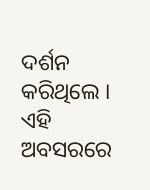ଦର୍ଶନ କରିଥିଲେ ।
ଏହି ଅବସରରେ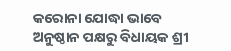କରୋନା ଯୋଦ୍ଧା ଭାବେ ଅନୁଷ୍ଠାନ ପକ୍ଷରୁ ବିଧାୟକ ଶ୍ରୀ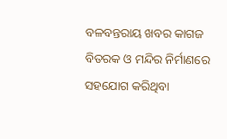ବଳବନ୍ତରାୟ ଖବର କାଗଜ ବିତରକ ଓ ମନ୍ଦିର ନିର୍ମାଣରେ ସହଯୋଗ କରିଥିବା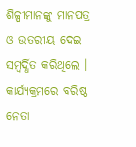ଶିଳ୍ପୀମାନଙ୍କୁ ମାନପତ୍ର ଓ ଉତରୀୟ ଦେଇ ସମ୍ବର୍ଦ୍ଧିତ କରିଥିଲେ । କାର୍ଯ୍ୟକ୍ରମରେ ବରିଷ୍ଠ ନେତା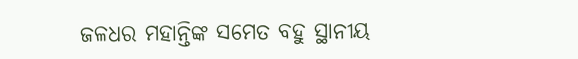ଜଳଧର ମହାନ୍ତିଙ୍କ ସମେତ ବହୁ ସ୍ଥାନୀୟ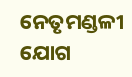ନେତୃମଣ୍ଡଳୀ ଯୋଗ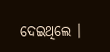ଦେଇଥିଲେ ।